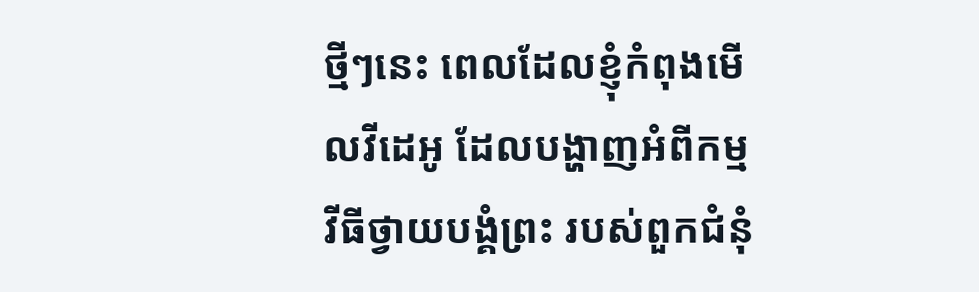ថ្មីៗនេះ ពេលដែលខ្ញុំកំពុងមើលវីដេអូ ដែលបង្ហាញអំពីកម្មវីធីថ្វាយបង្គំព្រះ របស់ពួកជំនុំ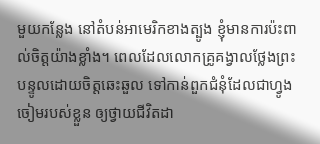មួយកន្លែង នៅតំបន់អាមេរិកខាងត្បូង ខ្ញុំមានការប៉ះពាល់ចិត្តយ៉ាងខ្លាំង។ ពេលដែលលោកគ្រូគង្វាលថ្លែងព្រះបន្ទូលដោយចិត្តឆេះឆួល ទៅកាន់ពួកជំនុំដែលជាហ្វូងចៀមរបស់ខ្លួន ឲ្យថ្វាយជីវិតដា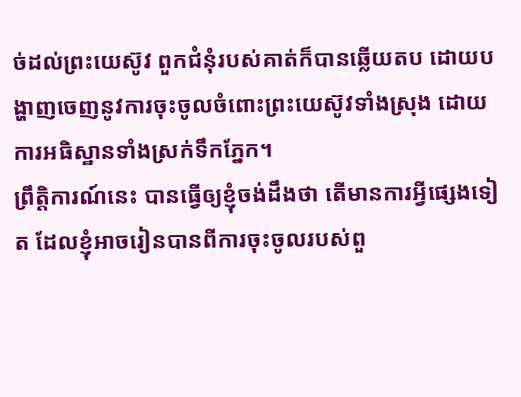ច់ដល់ព្រះយេស៊ូវ ពួកជំនុំរបស់គាត់ក៏បានឆ្លើយតប ដោយបង្ហាញចេញនូវការចុះចូលចំពោះព្រះយេស៊ូវទាំងស្រុង ដោយការអធិស្ឋានទាំងស្រក់ទឹកភ្នែក។
ព្រឹត្តិការណ៍នេះ បានធ្វើឲ្យខ្ញុំចង់ដឹងថា តើមានការអ្វីផ្សេងទៀត ដែលខ្ញុំអាចរៀនបានពីការចុះចូលរបស់ពួ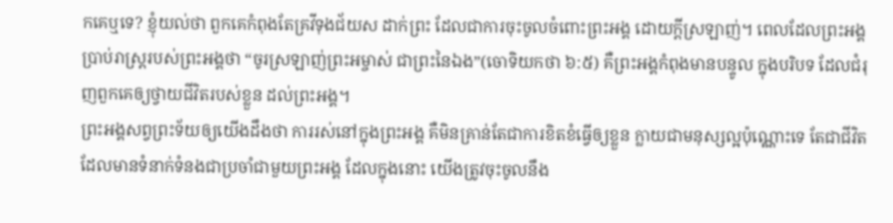កគេឬទេ? ខ្ញុំយល់ថា ពួកគេកំពុងតែគ្រវីទុងជ័យស ដាក់ព្រះ ដែលជាការចុះចូលចំពោះព្រះអង្គ ដោយក្តីស្រឡាញ់។ ពេលដែលព្រះអង្គប្រាប់រាស្រ្តរបស់ព្រះអង្គថា “ចូរស្រឡាញ់ព្រះអម្ចាស់ ជាព្រះនៃឯង”(ចោទិយកថា ៦:៥) គឺព្រះអង្គកំពុងមានបន្ទូល ក្នុងបរិបទ ដែលជំរុញពួកគេឲ្យថ្វាយជីវិតរបស់ខ្លួន ដល់ព្រះអង្គ។
ព្រះអង្គសព្វព្រះទ័យឲ្យយើងដឹងថា ការរស់នៅក្នុងព្រះអង្គ គឺមិនគ្រាន់តែជាការខិតខំធ្វើឲ្យខ្លួន ក្លាយជាមនុស្សល្អប៉ុណ្ណោះទេ តែជាជីវិតដែលមានទំនាក់ទំនងជាប្រចាំជាមួយព្រះអង្គ ដែលក្នុងនោះ យើងត្រូវចុះចូលនឹង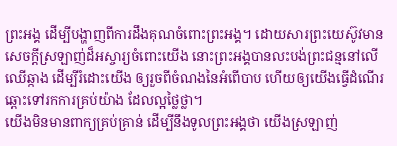ព្រះអង្គ ដើម្បីបង្ហាញពីការដឹងគុណចំពោះព្រះអង្គ។ ដោយសារព្រះយេស៊ូវមានសេចក្តីស្រឡាញ់ដ៏អស្ចារ្យចំពោះយើង នោះព្រះអង្គបានលះបង់ព្រះជន្មនៅលើឈើឆ្កាង ដើម្បីរំដោះយើង ឲ្យរួចពីចំណងនៃអំពើបាប ហើយឲ្យយើងធ្វើដំណើរឆ្ពោះទៅរកការគ្រប់យ៉ាង ដែលល្អថ្លៃថ្លា។
យើងមិនមានពាក្យគ្រប់គ្រាន់ ដើម្បីនឹងទូលព្រះអង្គថា យើងស្រឡាញ់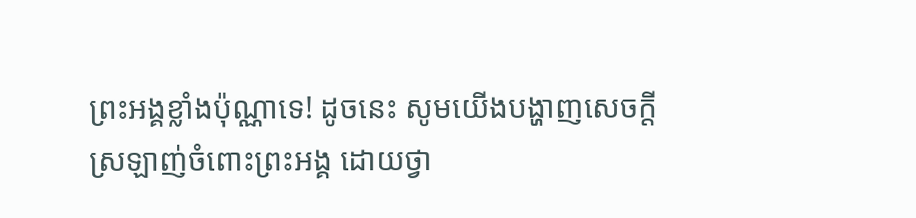ព្រះអង្គខ្លាំងប៉ុណ្ណាទេ! ដូចនេះ សូមយើងបង្ហាញសេចក្តីស្រឡាញ់ចំពោះព្រះអង្គ ដោយថ្វា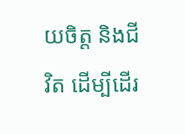យចិត្ត និងជីវិត ដើម្បីដើរ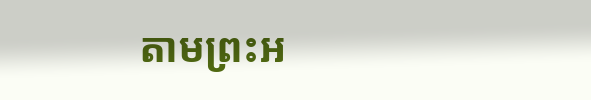តាមព្រះអ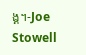ង្គ។-Joe Stowell